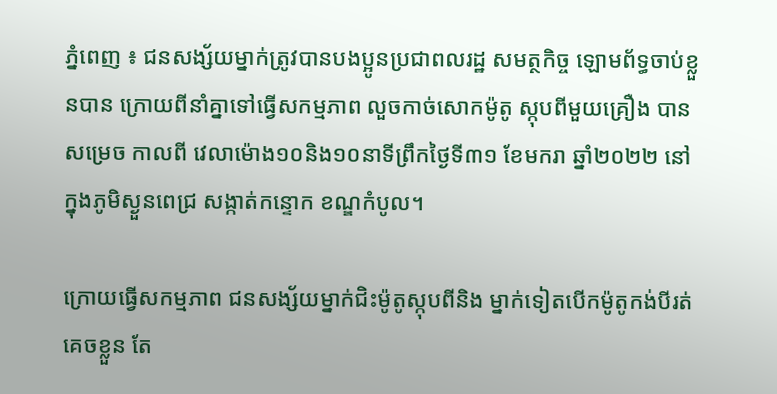ភ្នំពេញ ៖ ជនសង្ស័យម្នាក់ត្រូវបានបងប្អូនប្រជាពលរដ្ឋ សមត្ថកិច្ច ឡោមព័ទ្ធចាប់ខ្លួនបាន ក្រោយពីនាំគ្នាទៅធ្វើសកម្មភាព លួចកាច់សោកម៉ូតូ ស្កុបពីមួយគ្រឿង បានសម្រេច កាលពី វេលាម៉ោង១០និង១០នាទីព្រឹកថ្ងៃទី៣១ ខែមករា ឆ្នាំ២០២២ នៅក្នុងភូមិស្ងួនពេជ្រ សង្កាត់កន្ទោក ខណ្ឌកំបូល។

ក្រោយធ្វើសកម្មភាព ជនសង្ស័យម្នាក់ជិះម៉ូតូស្កុបពីនិង ម្នាក់ទៀតបើកម៉ូតូកង់បីរត់ គេចខ្លួន តែ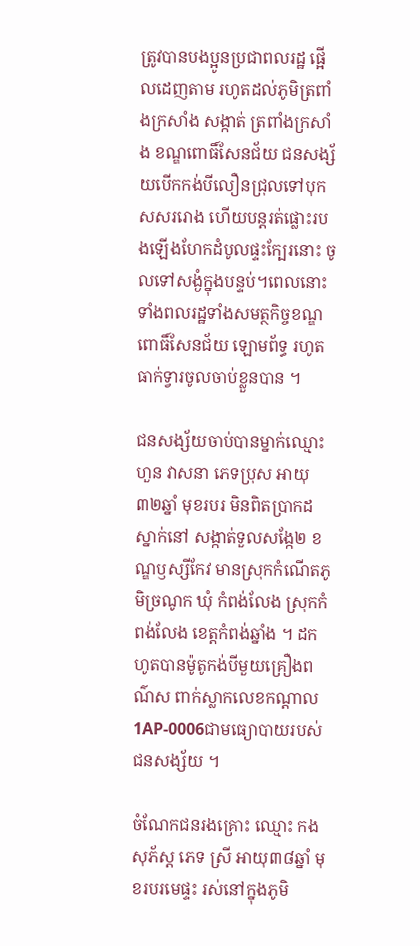ត្រូវបានបងប្អូនប្រជាពលរដ្ឋ ផ្អើលដេញតាម រហូតដល់ភូមិត្រពាំងក្រសាំង សង្កាត់ ត្រពាំងក្រសាំង ខណ្ឌពោធិ៍សែនជ័យ ជនសង្ស័យបើកកង់បីលឿនជ្រុលទៅបុកសសររោង ហើយបន្តរត់ផ្លោះរបងឡើងហែកដំបូលផ្ទះក្បែរនោះ ចូលទៅសង្ងំក្នុងបន្ទប់។ពេលនោះ ទាំងពលរដ្ឋទាំងសមត្ថកិច្ចខណ្ឌពោធិ៍សែនជ័យ ឡោមព័ទ្ធ រហូតធាក់ទ្វារចូលចាប់ខ្លួនបាន ។

ជនសង្ស័យចាប់បានម្នាក់ឈ្មោះ ហួន វាសនា ភេទប្រុស អាយុ៣២ឆ្នាំ មុខរបរ មិនពិតប្រាកដ ស្នាក់នៅ សង្កាត់ទួលសង្កែ២ ខណ្ឌឫស្សីកែវ មានស្រុកកំណើតភូមិច្រណូក ឃុំ កំពង់លែង ស្រុកកំពង់លែង ខេត្តកំពង់ឆ្នាំង ។ ដកហូតបានម៉ូតូកង់បីមួយគ្រឿងពណ៌ស ពាក់ស្លាកលេខកណ្តាល 1AP-0006ជាមធ្យោបាយរបស់ជនសង្ស័យ ។

ចំណែកជនរងគ្រោះ ឈ្មោះ កង សុភ័ស្ត ភេទ ស្រី អាយុ៣៨ឆ្នាំ មុខរបរមេផ្ទះ រស់នៅក្នុងភូមិ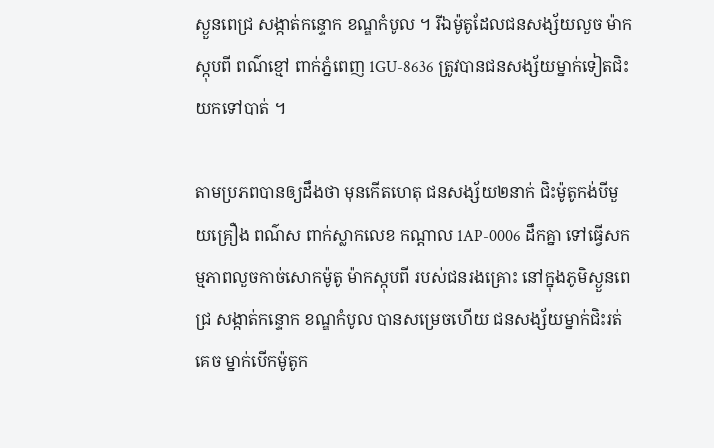ស្ងួនពេជ្រ សង្កាត់កន្ទោក ខណ្ឌកំបូល ។ រីឯម៉ូតូដែលជនសង្ស័យលួច ម៉ាកស្កុបពី ពណ៌ខ្មៅ ពាក់ភ្នំពេញ 1GU-8636 ត្រូវបានជនសង្ស័យម្នាក់ទៀតជិះយកទៅបាត់ ។

តាមប្រភពបានឲ្យដឹងថា មុនកើតហេតុ ជនសង្ស័យ២នាក់ ជិះម៉ូតូកង់បីមួយគ្រឿង ពណ៌ស ពាក់ស្លាកលេខ កណ្តាល 1AP-0006 ដឹកគ្នា ទៅធ្វើសកម្មភាពលួចកាច់សោកម៉ូតូ ម៉ាកស្កុបពី របស់ជនរងគ្រោះ នៅក្នុងភូមិស្ងួនពេជ្រ សង្កាត់កន្ទោក ខណ្ឌកំបូល បានសម្រេចហើយ ជនសង្ស័យម្នាក់ជិះរត់គេច ម្នាក់បើកម៉ូតូក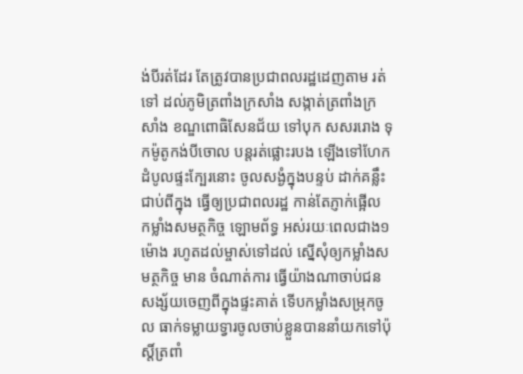ង់បីរត់ដែរ តែត្រូវបានប្រជាពលរដ្ឋដេញតាម រត់ទៅ ដល់ភូមិត្រពាំងក្រសាំង សង្កាត់ត្រពាំងក្រសាំង ខណ្ឌពោធិសែនជ័យ ទៅបុក សសររោង ទុកម៉ូតូកង់បីចោល បន្តរត់ផ្លោះរបង ឡើងទៅហែកដំបូលផ្ទះក្បែរនោះ ចូលសង្ងំក្នុងបន្ទប់ ដាក់គន្លឹះជាប់ពីក្នុង ធ្វើឲ្យប្រជាពលរដ្ឋ កាន់តែភ្ញាក់ផ្អើល កម្លាំងសមត្ថកិច្ច ឡោមព័ទ្ធ អស់រយៈពេលជាង១ម៉ោង រហូតដល់ម្ចាស់ទៅដល់ ស្នើសុំឲ្យកម្លាំងសមត្ថកិច្ច មាន ចំណាត់ការ ធ្វើយ៉ាងណាចាប់ជនសង្ស័យចេញពីក្នុងផ្ទះគាត់ ទើបកម្លាំងសម្រុកចូល ធាក់ទម្លាយទ្វារចូលចាប់ខ្លួនបាននាំយកទៅប៉ុស្តិ៍ត្រពាំ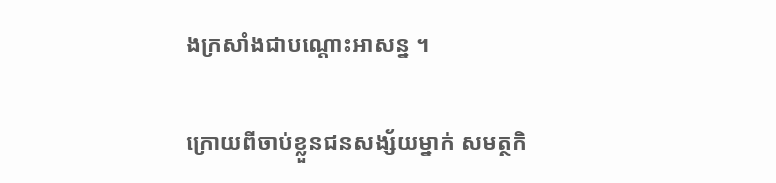ងក្រសាំងជាបណ្តោះអាសន្ន ។

ក្រោយពីចាប់ខ្លួនជនសង្ស័យម្នាក់ សមត្ថកិ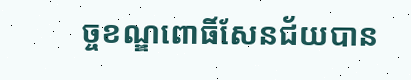ច្ចខណ្ឌពោធិ៍សែនជ័យបាន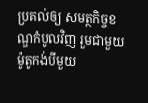ប្រគល់ឲ្យ សមត្ថកិច្ចខណ្ឌកំបូលវិញ រួមជាមួយម៉ូតូកង់បីមួយ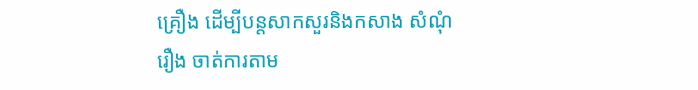គ្រឿង ដើម្បីបន្តសាកសួរនិងកសាង សំណុំរឿង ចាត់ការតាម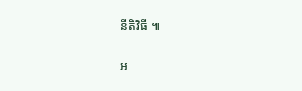នីតិវិធី ៕

អ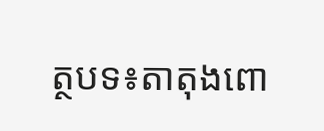ត្ថបទ៖តាតុងពោ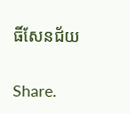ធិ៍សែនជ័យ

Share.